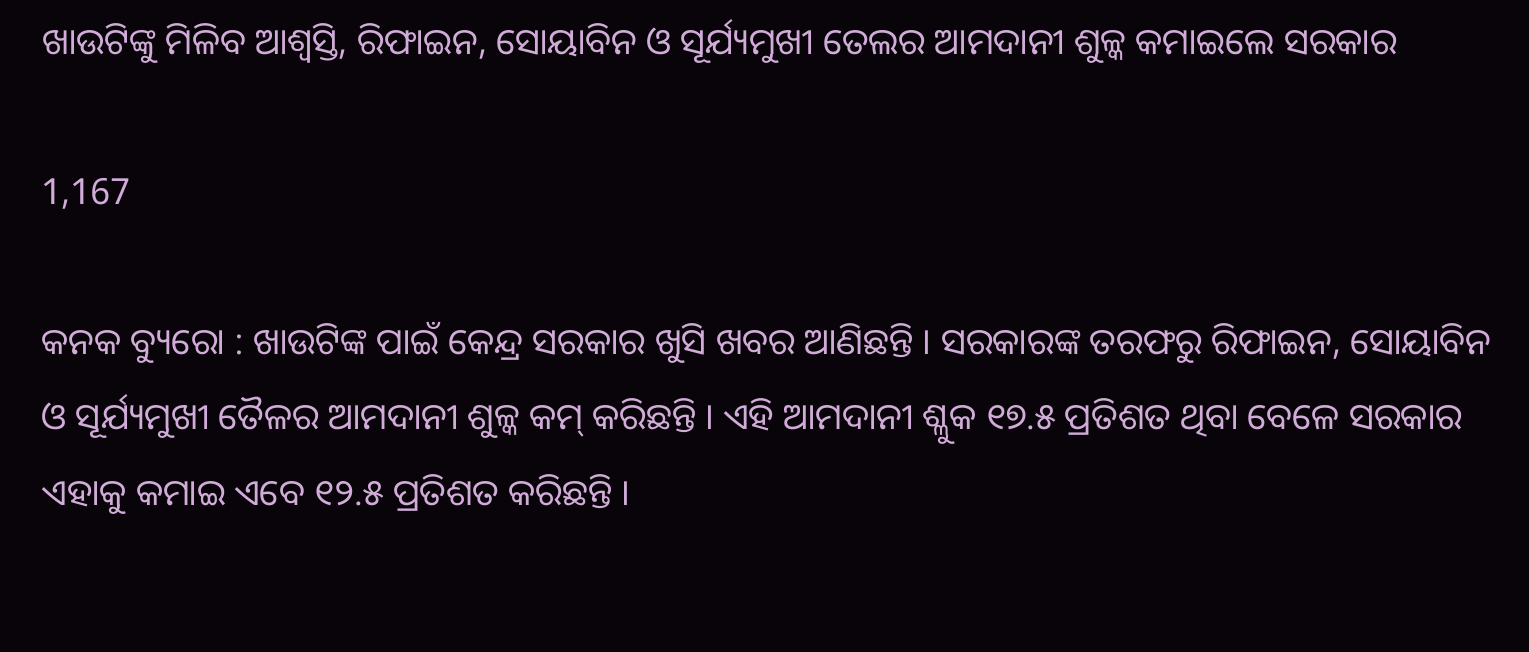ଖାଉଟିଙ୍କୁ ମିଳିବ ଆଶ୍ୱସ୍ତି, ରିଫାଇନ, ସୋୟାବିନ ଓ ସୂର୍ଯ୍ୟମୁଖୀ ତେଲର ଆମଦାନୀ ଶୁଳ୍କ କମାଇଲେ ସରକାର

1,167

କନକ ବ୍ୟୁରୋ : ଖାଉଟିଙ୍କ ପାଇଁ କେନ୍ଦ୍ର ସରକାର ଖୁସି ଖବର ଆଣିଛନ୍ତି । ସରକାରଙ୍କ ତରଫରୁ ରିଫାଇନ, ସୋୟାବିନ ଓ ସୂର୍ଯ୍ୟମୁଖୀ ତୈଳର ଆମଦାନୀ ଶୁଳ୍କ କମ୍ କରିଛନ୍ତି । ଏହି ଆମଦାନୀ ଶ୍ଳୁକ ୧୭.୫ ପ୍ରତିଶତ ଥିବା ବେଳେ ସରକାର ଏହାକୁ କମାଇ ଏବେ ୧୨.୫ ପ୍ରତିଶତ କରିଛନ୍ତି ।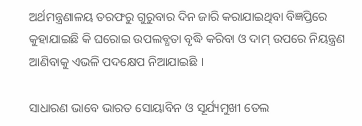ଅର୍ଥମନ୍ତ୍ରଣାଳୟ ତରଫରୁ ଗୁରୁବାର ଦିନ ଜାରି କରାଯାଇଥିବା ବିଜ୍ଞପ୍ତିରେ କୁହାଯାଇଛି କି ଘରୋଇ ଉପଲବ୍ଧତା ବୃଦ୍ଧି କରିବା ଓ ଦାମ୍ ଉପରେ ନିୟନ୍ତ୍ରଣ ଆଣିବାକୁ ଏଭଳି ପଦକ୍ଷେପ ନିଆଯାଇଛି ।

ସାଧାରଣ ଭାବେ ଭାରତ ସୋୟାବିନ ଓ ସୂର୍ଯ୍ୟମୁଖୀ ତେଲ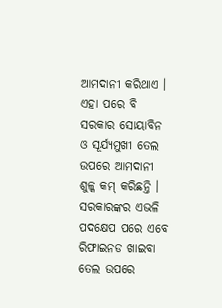ଆମଦାନୀ କରିଥାଏ । ଏହା ପରେ ବି ସରକାର ସୋୟାବିନ ଓ ସୂର୍ଯ୍ୟମୁଖୀ ତେଲ ଉପରେ ଆମଦାନୀ ଶୁଳ୍କ କମ୍ କରିଛନ୍ତି । ସରକାରଙ୍କର ଏଭଳି ପଦକ୍ଷେପ ପରେ ଏବେ ରିଫାଇନଡ ଖାଇବା ତେଲ ଉପରେ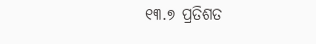୧୩.୭ ପ୍ରତିଶତ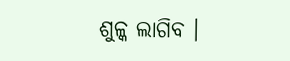ଶୁଳ୍କ ଲାଗିବ ।